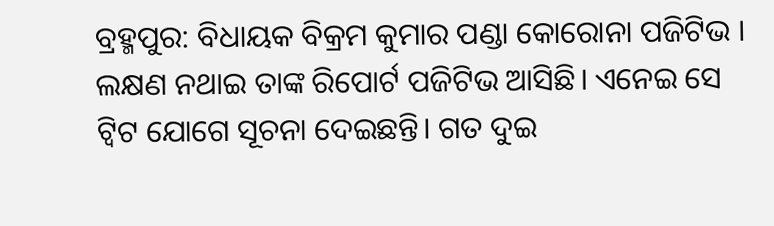ବ୍ରହ୍ମପୁର: ବିଧାୟକ ବିକ୍ରମ କୁମାର ପଣ୍ଡା କୋରୋନା ପଜିଟିଭ । ଲକ୍ଷଣ ନଥାଇ ତାଙ୍କ ରିପୋର୍ଟ ପଜିଟିଭ ଆସିଛି। ଏନେଇ ସେ ଟ୍ବିଟ ଯୋଗେ ସୂଚନା ଦେଇଛନ୍ତି। ଗତ ଦୁଇ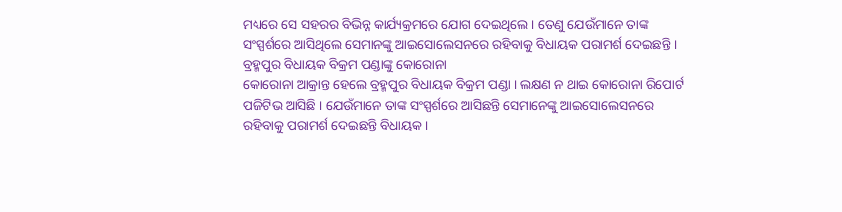ମଧ୍ୟରେ ସେ ସହରର ବିଭିନ୍ନ କାର୍ଯ୍ୟକ୍ରମରେ ଯୋଗ ଦେଇଥିଲେ । ତେଣୁ ଯେଉଁମାନେ ତାଙ୍କ ସଂସ୍ପର୍ଶରେ ଆସିଥିଲେ ସେମାନଙ୍କୁ ଆଇସୋଲେସନରେ ରହିବାକୁ ବିଧାୟକ ପରାମର୍ଶ ଦେଇଛନ୍ତି ।
ବ୍ରହ୍ମପୁର ବିଧାୟକ ବିକ୍ରମ ପଣ୍ଡାଙ୍କୁ କୋରୋନା
କୋରୋନା ଆକ୍ରାନ୍ତ ହେଲେ ବ୍ରହ୍ମପୁର ବିଧାୟକ ବିକ୍ରମ ପଣ୍ଡା । ଲକ୍ଷଣ ନ ଥାଇ କୋରୋନା ରିପୋର୍ଟ ପଜିଟିଭ ଆସିଛି । ଯେଉଁମାନେ ତାଙ୍କ ସଂସ୍ପର୍ଶରେ ଆସିଛନ୍ତି ସେମାନେଙ୍କୁ ଆଇସୋଲେସନରେ ରହିବାକୁ ପରାମର୍ଶ ଦେଇଛନ୍ତି ବିଧାୟକ ।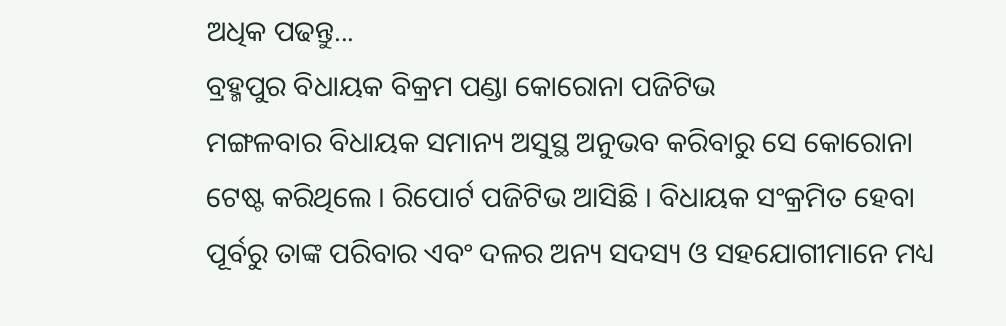ଅଧିକ ପଢନ୍ତୁ...
ବ୍ରହ୍ମପୁର ବିଧାୟକ ବିକ୍ରମ ପଣ୍ଡା କୋରୋନା ପଜିଟିଭ
ମଙ୍ଗଳବାର ବିଧାୟକ ସମାନ୍ୟ ଅସୁସ୍ଥ ଅନୁଭବ କରିବାରୁ ସେ କୋରୋନା ଟେଷ୍ଟ କରିଥିଲେ । ରିପୋର୍ଟ ପଜିଟିଭ ଆସିଛି । ବିଧାୟକ ସଂକ୍ରମିତ ହେବା ପୂର୍ବରୁ ତାଙ୍କ ପରିବାର ଏବଂ ଦଳର ଅନ୍ୟ ସଦସ୍ୟ ଓ ସହଯୋଗୀମାନେ ମଧ୍ୟ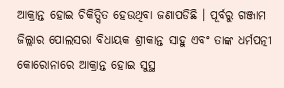ଆକ୍ରାନ୍ତ ହୋଇ ଚିକିତ୍ସିତ ହେଉଥିବା ଜଣାପଡିଛି । ପୂର୍ବରୁ ଗଞ୍ଜାମ ଜିଲ୍ଲାର ପୋଲସରା ବିଧାୟକ ଶ୍ରୀକାନ୍ତ ସାହୁ ଏବଂ ତାଙ୍କ ଧର୍ମପତ୍ନୀ କୋରୋନାରେ ଆକ୍ରାନ୍ତ ହୋଇ ସୁସ୍ଥ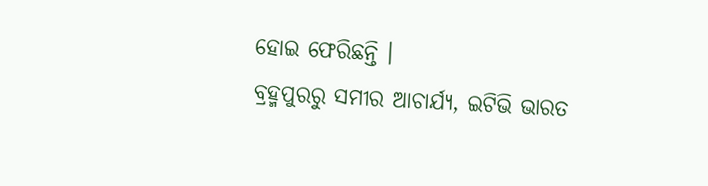ହୋଇ ଫେରିଛନ୍ତି ।
ବ୍ରହ୍ମପୁରରୁ ସମୀର ଆଚାର୍ଯ୍ୟ, ଇଟିଭି ଭାରତ